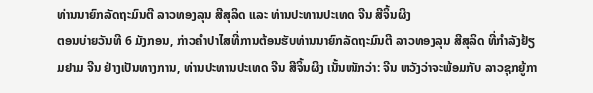ທ່ານນາຍົກລັດຖະມົນຕີ ລາວທອງລຸນ ສີສຸລິດ ແລະ ທ່ານປະທານປະເທດ ຈີນ ສີຈິ້ນຜິງ
ຕອນບ່າຍວັນທີ 6 ມັງກອນ, ກ່າວຄຳປາໄສທີ່ການຕ້ອນຮັບທ່ານນາຍົກລັດຖະມົນຕີ ລາວທອງລຸນ ສີສຸລິດ ທີ່ກຳລັງຢ້ຽມຢາມ ຈີນ ຢ່າງເປັນທາງການ, ທ່ານປະທານປະເທດ ຈີນ ສີຈິ້ນຜິງ ເນັ້ນໜັກວ່າ: ຈີນ ຫວັງວ່າຈະພ້ອມກັບ ລາວຊຸກຍູ້ກາ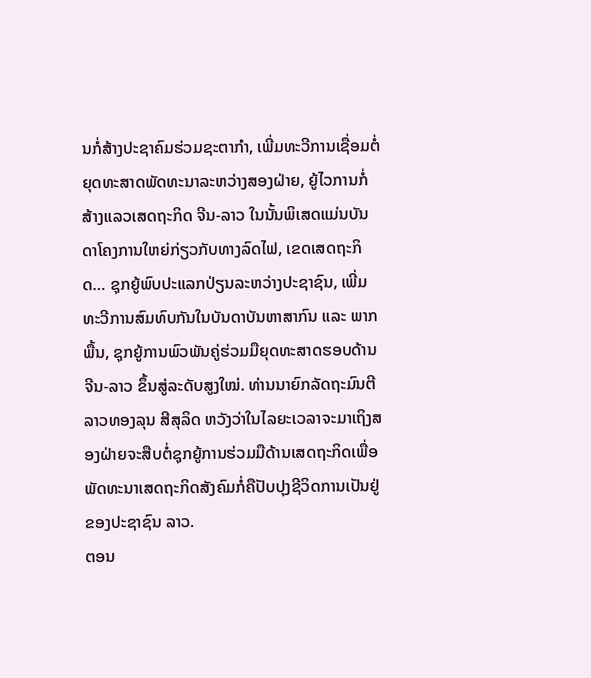ນກໍ່ສ້າງປະຊາຄົມຮ່ວມຊະຕາກຳ, ເພີ່ມທະວີການເຊື່ອມຕໍ່ຍຸດທະສາດພັດທະນາລະຫວ່າງສອງຝ່າຍ, ຍູ້ໄວການກໍ່ສ້າງແລວເສດຖະກິດ ຈີນ-ລາວ ໃນນັ້ນພິເສດແມ່ນບັນດາໂຄງການໃຫຍ່ກ່ຽວກັບທາງລົດໄຟ, ເຂດເສດຖະກິດ… ຊຸກຍູ້ພົບປະແລກປ່ຽນລະຫວ່າງປະຊາຊົນ, ເພີ່ມທະວີການສົມທົບກັນໃນບັນດາບັນຫາສາກົນ ແລະ ພາກພື້ນ, ຊຸກຍູ້ການພົວພັນຄູ່ຮ່ວມມືຍຸດທະສາດຮອບດ້ານ ຈີນ-ລາວ ຂຶ້ນສູ່ລະດັບສູງໃໝ່. ທ່ານນາຍົກລັດຖະມົນຕີ ລາວທອງລຸນ ສີສຸລິດ ຫວັງວ່າໃນໄລຍະເວລາຈະມາເຖິງສອງຝ່າຍຈະສືບຕໍ່ຊຸກຍູ້ການຮ່ວມມືດ້ານເສດຖະກິດເພື່ອພັດທະນາເສດຖະກິດສັງຄົມກໍ່ຄືປັບປຸງຊີວິດການເປັນຢູ່ຂອງປະຊາຊົນ ລາວ.
ຕອນ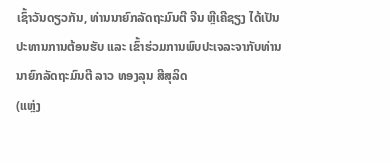ເຊົ້າວັນດຽວກັນ, ທ່ານນາຍົກລັດຖະມົນຕີ ຈີນ ຫຼີເຄີຊຽງ ໄດ້ເປັນປະທານການຕ້ອນຮັບ ແລະ ເຂົ້າຮ່ວມການພົບປະເຈລະຈາກັບທ່ານນາຍົກລັດຖະມົນຕີ ລາວ ທອງລຸນ ສີສຸລິດ
(ແຫຼ່ງ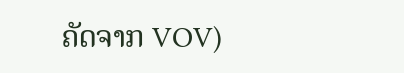ຄັດຈາກ VOV)